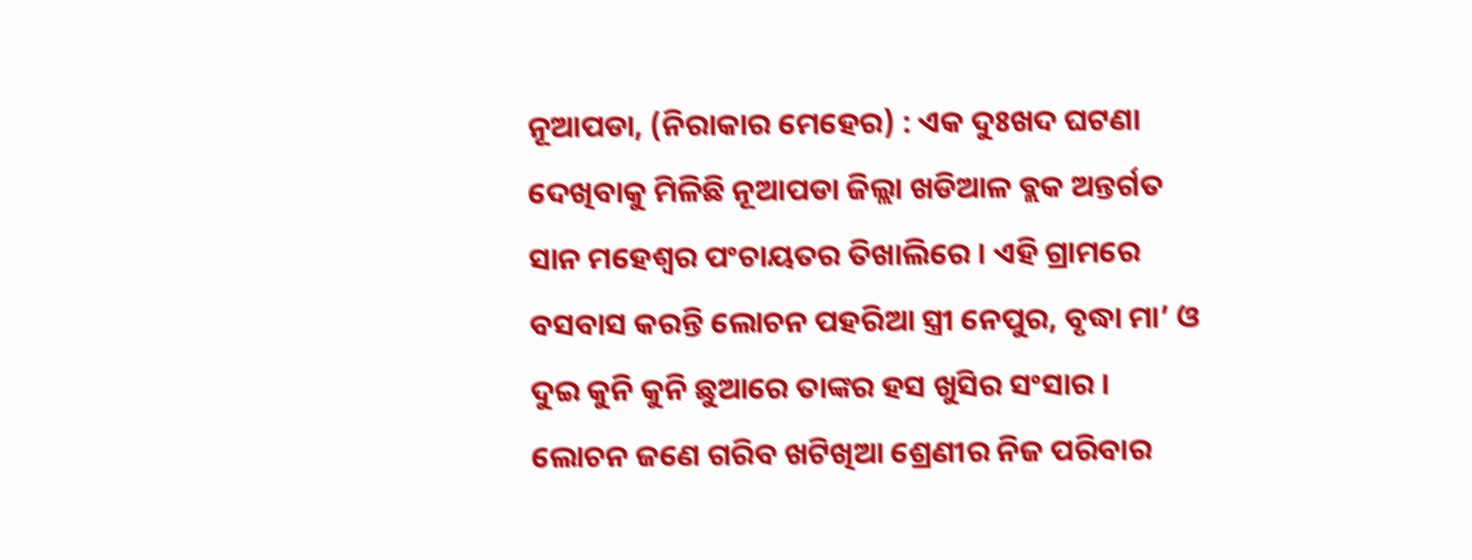ନୂଆପଡା, (ନିରାକାର ମେହେର) : ଏକ ଦୁଃଖଦ ଘଟଣା ଦେଖିବାକୁ ମିଳିଛି ନୂଆପଡା ଜିଲ୍ଲା ଖଡିଆଳ ବ୍ଲକ ଅନ୍ତର୍ଗତ ସାନ ମହେଶ୍ୱର ପଂଚାୟତର ତିଖାଲିରେ । ଏହି ଗ୍ରାମରେ ବସବାସ କରନ୍ତି ଲୋଚନ ପହରିଆ ସ୍ତ୍ରୀ ନେପୁର, ବୃଦ୍ଧା ମା’ ଓ ଦୁଇ କୁନି କୁନି ଛୁଆରେ ତାଙ୍କର ହସ ଖୁସିର ସଂସାର । ଲୋଚନ ଜଣେ ଗରିବ ଖଟିଖିଆ ଶ୍ରେଣୀର ନିଜ ପରିବାର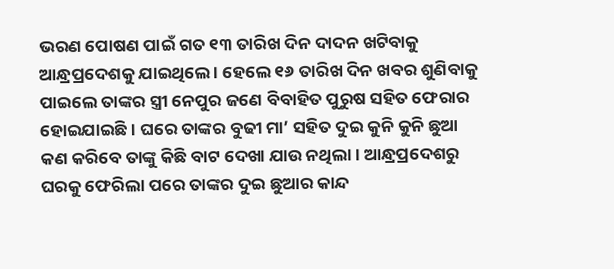ଭରଣ ପୋଷଣ ପାଇଁ ଗତ ୧୩ ତାରିଖ ଦିନ ଦାଦନ ଖଟିବାକୁ ଆନ୍ଧ୍ରପ୍ରଦେଶକୁ ଯାଇଥିଲେ । ହେଲେ ୧୬ ତାରିଖ ଦିନ ଖବର ଶୁଣିବାକୁ ପାଇଲେ ତାଙ୍କର ସ୍ତ୍ରୀ ନେପୁର ଜଣେ ବିବାହିତ ପୁରୁଷ ସହିତ ଫେରାର ହୋଇଯାଇଛି । ଘରେ ତାଙ୍କର ବୁଢୀ ମା’ ସହିତ ଦୁଇ କୁନି କୁନି ଛୁଆ କଣ କରିବେ ତାଙ୍କୁ କିଛି ବାଟ ଦେଖା ଯାଉ ନଥିଲା । ଆନ୍ଧ୍ରପ୍ରଦେଶରୁ ଘରକୁ ଫେରିଲା ପରେ ତାଙ୍କର ଦୁଇ ଛୁଆର କାନ୍ଦ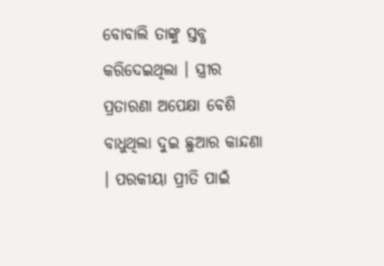ବୋବାଲି ତାଙ୍କୁ ସ୍ତବ୍ଧ କରିଦେଇଥିଲା । ସ୍ତ୍ରୀର ପ୍ରତାରଣା ଅପେକ୍ଷା ବେଶି ବାଧୁଥିଲା ଦୁଇ ଛୁଆର କାନ୍ଦଣା । ପରକୀୟା ପ୍ରୀତି ପାଇଁ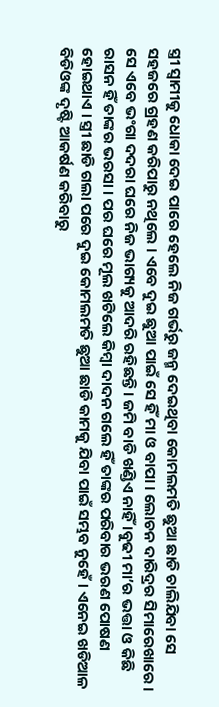ସ୍ତ୍ରୀ ସ୍ୱାମୀକୁ ଧୋକା ଦେଇ ପାରେ ହେଲେ ନିଜ ଗର୍ଭରୁ ଜନ୍ମ ଦେଇଥିବା କୋମଲମତି ଛୁଆ ଛାଡି ଚାଲିଯିବା ସେ ସହଜରେ ଗ୍ରହଣ କରିପାରୁ ନଥିଲେ । ଏବେ ଦୁଇ ଛୁଆ ପାଇଁ ସେ ହିଁ ମା ଓ ବାପା । ଲୋଚନ ଦାରିଦ୍ରର ସିମାରେଖାରେ । ସେ ଏବେ ଭଂଗା ଦଦରା ଘରେ ନିଜ ଭାଗ୍ୟକୁ ଆଦରି ରହିଛନ୍ତି । ଜମି ବାଡି ଖଣ୍ଡିଏ ନାହିଁ ।ବୁଢୀ ମା’ର ଭତ୍ତା ଓ କିଛି ରାସନ ହିଁ ତାଙ୍କର ଭରସା । ପର ଘରେ ମୂଲ ଖଟିଲେ କିମ୍ବା ଦାଦନ ଗଲେ ହିଁ ତାଙ୍କର ପରିବାର ଭରଣ ପୋଷଣ ହୋଇଥାଏ । ସ୍ତ୍ରୀ ଛାଡି ଗଲା ପରେ ଦୁଇ କୋମଲମତି ଛୁଆ ଛାଡି କାମକୁ ଯିବା ପାଇଁ ସମ୍ଭବ ନୁହେଁ । ଏନେଇ ଖଡିଆଳ ବିଡିଓଙ୍କ ଦୃଷ୍ଟି ଆକର୍ଷଣ କରିବାରୁ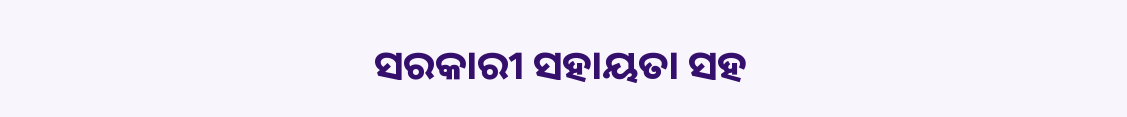ସରକାରୀ ସହାୟତା ସହ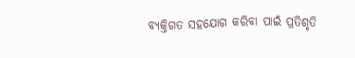ବ୍ୟକ୍ତିଗତ ସହଯୋଗ କରିବା ପାଇଁ ପ୍ରତିଶୃତି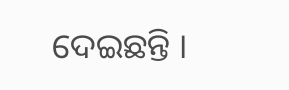ଦେଇଛନ୍ତି ।